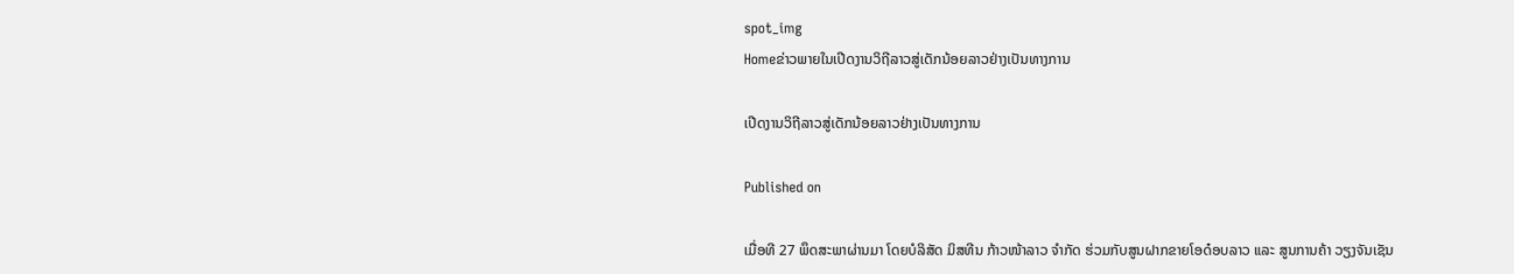spot_img
Homeຂ່າວພາຍໃນເປີດງານວິຖີລາວສູ່ເດັກນ້ອຍລາວຢ່າງເປັນທາງການ

ເປີດງານວິຖີລາວສູ່ເດັກນ້ອຍລາວຢ່າງເປັນທາງການ

Published on

ເມື່ອທີ 27 ພຶດສະພາຜ່ານມາ ໂດຍບໍລິສັດ ມິສທີນ ກ້າວໜ້າລາວ ຈໍາກັດ ຮ່ວມກັບສູນຝາກຂາຍໂອດ໋ອບລາວ ແລະ ສູນການຄ້າ ວຽງຈັນເຊັນ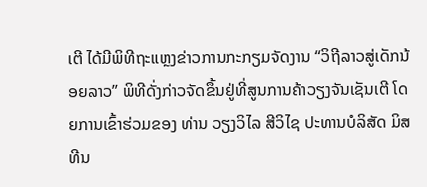ເຕີ ໄດ້ມີພິທີຖະແຫຼງຂ່າວການກະກຽມຈັດງານ “ວິຖີລາວສູ່ເດັກນ້ອຍລາວ” ພິທີດັ່ງກ່າວຈັດຂຶ້ນຢູ່ທີ່ສູນການຄ້າວຽງຈັນເຊັນເຕີ ໂດຍການເຂົ້າຮ່ວມຂອງ ທ່ານ ວຽງວິໄລ ສີວິໄຊ ປະທານບໍລິສັດ ມິສທີນ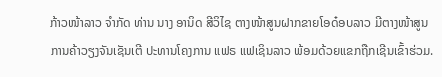ກ້າວໜ້າລາວ ຈໍາກັດ ທ່ານ ນາງ ອານິດ ສີວິໄຊ ຕາງໜ້າສູນຝາກຂາຍໂອດ໋ອບລາວ ມີຕາງໜ້າສູນການຄ້າວຽງຈັນເຊັນເຕີ ປະທານໂຄງການ ແຟຣ ແຟເຊິນລາວ ພ້ອມດ້ວຍແຂກຖືກເຊີນເຂົ້າຮ່ວມ.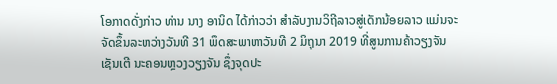ໂອກາດດັ່ງກ່າວ ທ່ານ ນາງ ອານິດ ໄດ້ກ່າວວ່າ ສຳລັບງານວິຖີລາວສູ່ເດັກນ້ອຍລາວ ແມ່ນຈະຈັດຂຶ້ນລະຫວ່າງວັນທີ 31 ພຶດສະພາຫາວັນທີ 2 ມິຖຸນາ 2019 ທີ່ສູນການຄ້າວຽງຈັນເຊັນເຕີ ນະຄອນຫຼວງວຽງຈັນ ຊຶ່ງຈຸດປະ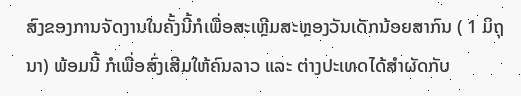ສົງຂອງການຈັດງານໃນຄັ້ງນີ້ກໍເພື່ອສະເຫຼີມສະຫຼອງວັນເດັກນ້ອຍສາກົນ ( 1 ມິຖຸນາ) ພ້ອມນີ້ ກໍເພື່ອສົ່ງເສີມໃຫ້ຄົນລາວ ແລະ ຕ່າງປະເທດໄດ້ສໍາຜັດກັບ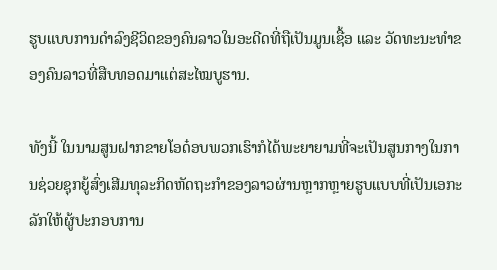ຮູບແບບການດໍາລົງຊີວິດຂອງຄົນລາວໃນອະດີດທີ່ຖືເປັນມູນເຊື້ອ ແລະ ວັດທະນະທໍາຂອງຄົນລາວທີ່ສືບທອດມາແຕ່ສະໄໝບູຮານ.

ທັງນີ້ ໃນນາມສູນຝາກຂາຍໂອດ໋ອບພວກເຮົາກໍໄດ້ພະຍາຍາມທີ່ຈະເປັນສູນກາງໃນການຊ່ວຍຊຸກຍູ້ສົ່ງເສີມທຸລະກິດຫັດຖະກໍາຂອງລາວຜ່ານຫຼາກຫຼາຍຮູບແບບທີ່ເປັນເອກະລັກໃຫ້ຜູ້ປະກອບການ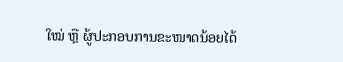ໃໝ່ ຫຼື ຜູ້ປະກອບການຂະໜາດນ້ອຍໄດ້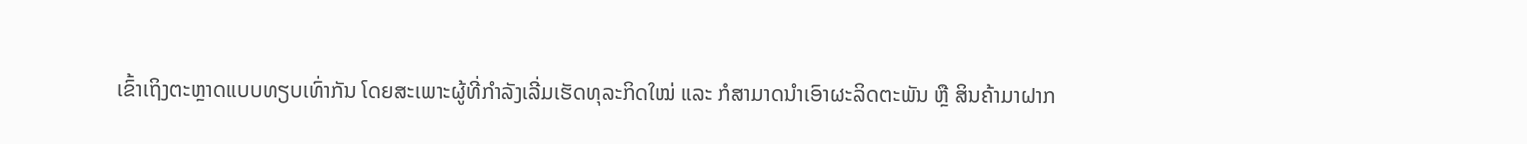ເຂົ້າເຖິງຕະຫຼາດແບບທຽບເທົ່າກັນ ໂດຍສະເພາະຜູ້ທີ່ກຳລັງເລີ່ມເຮັດທຸລະກິດໃໝ່ ແລະ ກໍສາມາດນຳເອົາຜະລິດຕະພັນ ຫຼື ສິນຄ້າມາຝາກ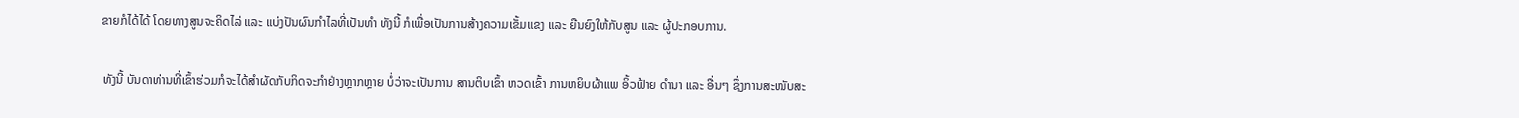ຂາຍກໍໄດ້ໄດ້ ໂດຍທາງສູນຈະຄິດໄລ່ ແລະ ແບ່ງປັນຜົນກໍາໄລທີ່ເປັນທໍາ ທັງນີ້ ກໍເພື່ອເປັນການສ້າງຄວາມເຂັ້ມແຂງ ແລະ ຍືນຍົງໃຫ້ກັບສູນ ແລະ ຜູ້ປະກອບການ.

 ທັງນີ້ ບັນດາທ່ານທີ່ເຂົ້າຮ່ວມກໍຈະໄດ້ສໍາຜັດກັບກິດຈະກໍາຢ່າງຫຼາກຫຼາຍ ບໍ່ວ່າຈະເປັນການ ສານຕິບເຂົ້າ ຫວດເຂົ້າ ການຫຍິບຜ້າແພ ອິ້ວຟ້າຍ ດໍານາ ແລະ ອື່ນໆ ຊຶ່ງການສະໜັບສະ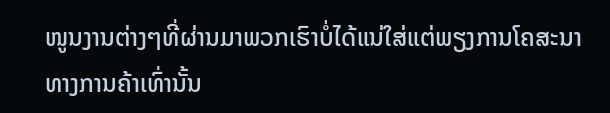ໜູນງານຕ່າງໆທີ່ຜ່ານມາພວກເຮົາບໍ່ໄດ້ແນ່ໃສ່ແຕ່ພຽງການໂຄສະນາທາງການຄ້າເທົ່ານັ້ນ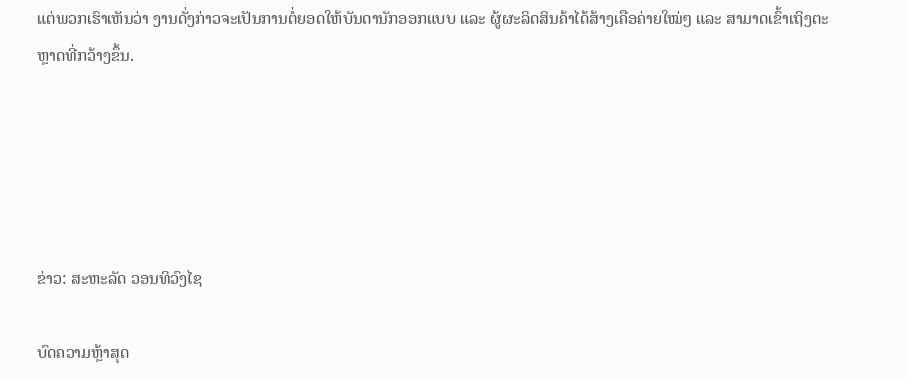ແຕ່ພວກເຮົາເຫັນວ່າ ງານດັ່ງກ່າວຈະເປັນການຕໍ່ຍອດໃຫ້ບັນດານັກອອກແບບ ແລະ ຜູ້ຜະລິດສິນຄ້າໄດ້ສ້າງເຄືອຄ່າຍໃໝ່ໆ ແລະ ສາມາດເຂົ້າເຖິງຕະຫຼາດທີ່ກວ້າງຂຶ້ນ.





ຂ່າວ: ສະຫະລັດ ວອນທິວົງໄຊ

ບົດຄວາມຫຼ້າສຸດ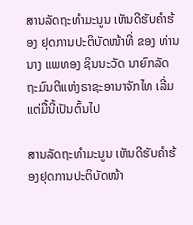ສານລັດຖະທຳມະນູນ ເຫັນດີຮັບຄຳຮ້ອງ ຢຸດການປະຕິບັດໜ້າທີ່ ຂອງ ທ່ານ ນາງ ແພທອງ ຊິນນະວັດ ນາຍົກລັດຖະມົນຕີແຫ່ງຣາຊະອານາຈັກໄທ ເລີ່ມແຕ່ມື້ນີ້ເປັນຕົ້ນໄປ

ສານລັດຖະທຳມະນູນ ເຫັນດີຮັບຄຳຮ້ອງຢຸດການປະຕິບັດໜ້າ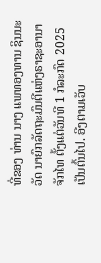ທີ່ຂອງ ທ່ານ ນາງ ແພທອງທານ ຊິນນະວັດ ນາຍົກລັດຖະມົນຕີແຫ່ງຣາຊະອານາຈັກໄທ ຕັ້ງແຕ່ວັນທີ 1 ກໍລະກົດ 2025 ເປັນຕົ້ນໄປ. ອີງຕາມເວັບ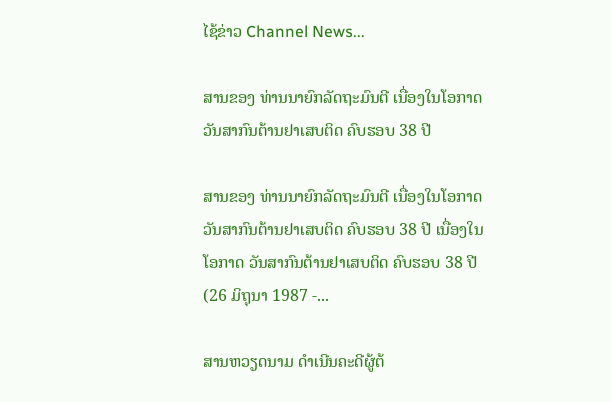ໄຊ້ຂ່າວ Channel News...

ສານຂອງ ທ່ານນາຍົກລັດຖະມົນຕີ ເນື່ອງໃນໂອກາດວັນສາກົນຕ້ານຢາເສບຕິດ ຄົບຮອບ 38 ປີ

ສານຂອງ ທ່ານນາຍົກລັດຖະມົນຕີ ເນື່ອງໃນໂອກາດວັນສາກົນຕ້ານຢາເສບຕິດ ຄົບຮອບ 38 ປີ ເນື່ອງໃນໂອກາດ ວັນສາກົນຕ້ານຢາເສບຕິດ ຄົບຮອບ 38 ປີ (26 ມິຖຸນາ 1987 -...

ສານຫວຽດນາມ ດຳເນີນຄະດີຜູ້ຕ້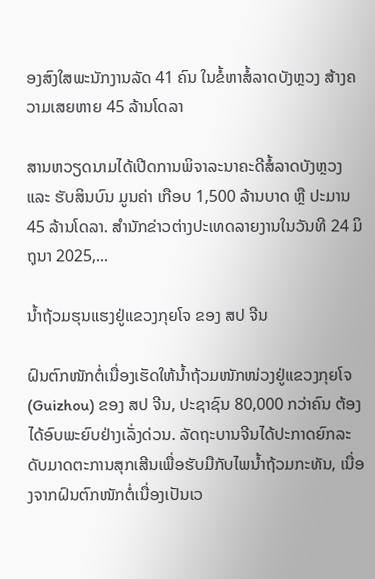ອງສົງໃສພະນັກງານລັດ 41 ຄົນ ໃນຂໍ້ຫາສໍ້ລາດບັງຫຼວງ ສ້າງຄວາມເສຍຫາຍ 45 ລ້ານໂດລາ

ສານຫວຽດນາມໄດ້ເປີດການພິຈາລະນາຄະດີສໍ້ລາດບັງຫຼວງ ແລະ ຮັບສິນບົນ ມູນຄ່າ ເກືອບ 1,500 ລ້ານບາດ ຫຼື ປະມານ 45 ລ້ານໂດລາ. ສຳນັກຂ່າວຕ່າງປະເທດລາຍງານໃນວັນທີ 24 ມິຖຸນາ 2025,...

ນໍ້າຖ້ວມຮຸນແຮງຢູ່ແຂວງກຸຍໂຈ ຂອງ ສປ ຈີນ

ຝົນຕົກໜັກຕໍ່ເນື່ອງເຮັດໃຫ້ນໍ້າຖ້ວມໜັກໜ່ວງຢູ່ແຂວງກຸຍໂຈ (Guizhou) ຂອງ ສປ ຈີນ, ປະຊາຊົນ 80,000 ກວ່າຄົນ ຕ້ອງໄດ້ອົບພະຍົບຢ່າງເລັ່ງດ່ວນ. ລັດຖະບານຈີນໄດ້ປະກາດຍົກລະດັບມາດຕະການສຸກເສີນເພື່ອຮັບມືກັບໄພນໍ້າຖ້ວມກະທັນ, ເນື່ອງຈາກຝົນຕົກໜັກຕໍ່ເນື່ອງເປັນເວ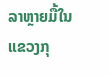ລາຫຼາຍມື້ໃນແຂວງກຸ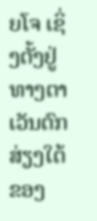ຍໂຈ ເຊິ່ງຕັ້ງຢູ່ທາງຕາເວັນຕົກສ່ຽງໃຕ້ຂອງ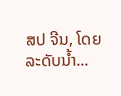ສປ ຈີນ, ໂດຍລະດັບນໍ້າ...